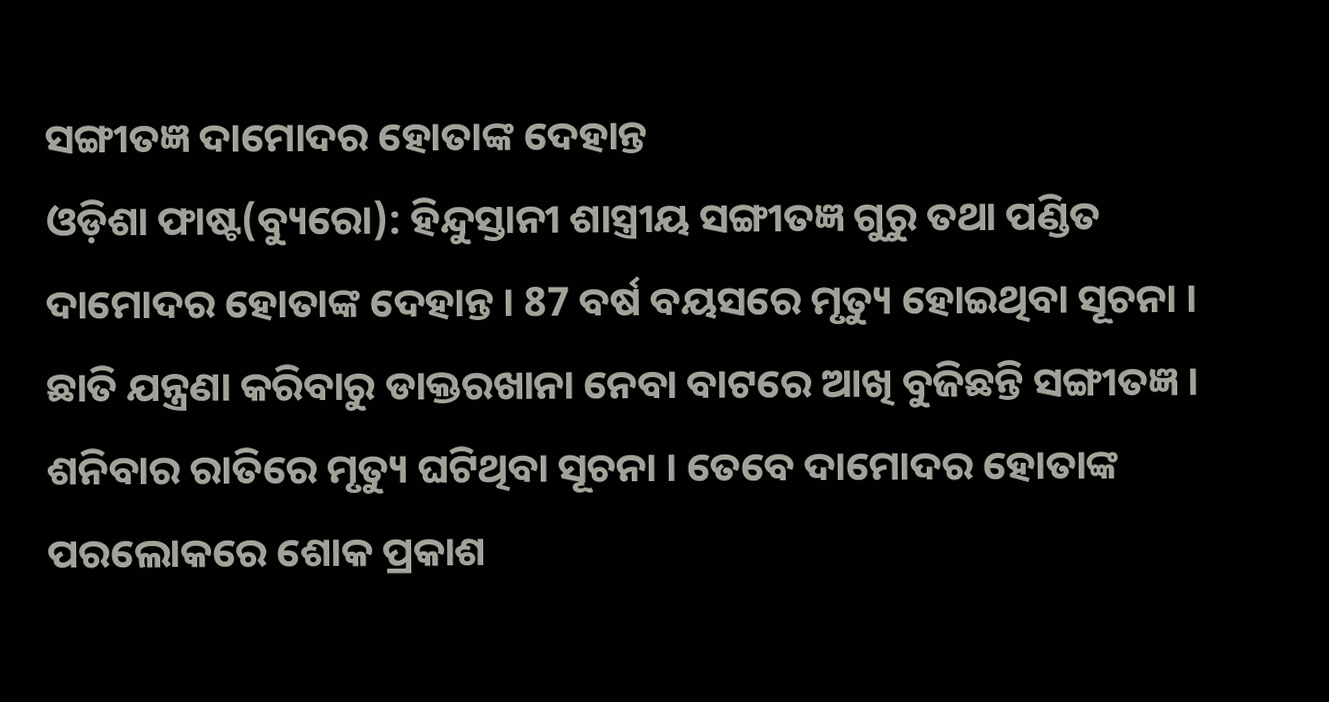ସଙ୍ଗୀତଜ୍ଞ ଦାମୋଦର ହୋତାଙ୍କ ଦେହାନ୍ତ
ଓଡ଼ିଶା ଫାଷ୍ଟ(ବ୍ୟୁରୋ): ହିନ୍ଦୁସ୍ତାନୀ ଶାସ୍ତ୍ରୀୟ ସଙ୍ଗୀତଜ୍ଞ ଗୁରୁ ତଥା ପଣ୍ଡିତ ଦାମୋଦର ହୋତାଙ୍କ ଦେହାନ୍ତ । 87 ବର୍ଷ ବୟସରେ ମୃତ୍ୟୁ ହୋଇଥିବା ସୂଚନା । ଛାତି ଯନ୍ତ୍ରଣା କରିବାରୁ ଡାକ୍ତରଖାନା ନେବା ବାଟରେ ଆଖି ବୁଜିଛନ୍ତି ସଙ୍ଗୀତଜ୍ଞ । ଶନିବାର ରାତିରେ ମୃତ୍ୟୁ ଘଟିଥିବା ସୂଚନା । ତେବେ ଦାମୋଦର ହୋତାଙ୍କ ପରଲୋକରେ ଶୋକ ପ୍ରକାଶ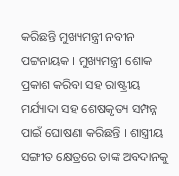କରିଛନ୍ତି ମୁଖ୍ୟମନ୍ତ୍ରୀ ନବୀନ ପଟ୍ଟନାୟକ । ମୁଖ୍ୟମନ୍ତ୍ରୀ ଶୋକ ପ୍ରକାଶ କରିବା ସହ ରାଷ୍ଟ୍ରୀୟ ମର୍ଯ୍ୟାଦା ସହ ଶେଷକୃତ୍ୟ ସମ୍ପନ୍ନ ପାଇଁ ଘୋଷଣା କରିଛନ୍ତି । ଶାସ୍ତ୍ରୀୟ ସଙ୍ଗୀତ କ୍ଷେତ୍ରରେ ତାଙ୍କ ଅବଦାନକୁ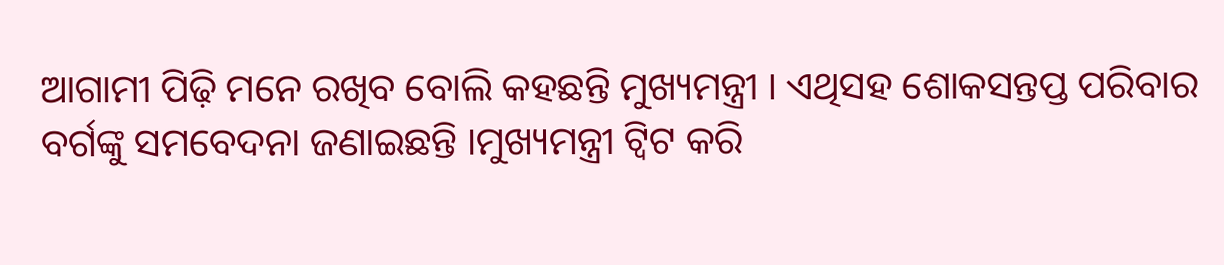ଆଗାମୀ ପିଢ଼ି ମନେ ରଖିବ ବୋଲି କହଛନ୍ତି ମୁଖ୍ୟମନ୍ତ୍ରୀ । ଏଥିସହ ଶୋକସନ୍ତପ୍ତ ପରିବାର ବର୍ଗଙ୍କୁ ସମବେଦନା ଜଣାଇଛନ୍ତି ।ମୁଖ୍ୟମନ୍ତ୍ରୀ ଟ୍ବିଟ କରି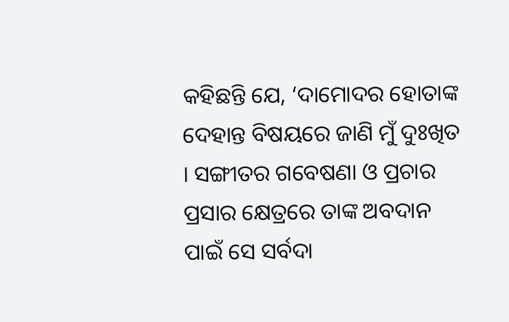କହିଛନ୍ତି ଯେ, ‘ଦାମୋଦର ହୋତାଙ୍କ ଦେହାନ୍ତ ବିଷୟରେ ଜାଣି ମୁଁ ଦୁଃଖିତ । ସଙ୍ଗୀତର ଗବେଷଣା ଓ ପ୍ରଚାର ପ୍ରସାର କ୍ଷେତ୍ରରେ ତାଙ୍କ ଅବଦାନ ପାଇଁ ସେ ସର୍ବଦା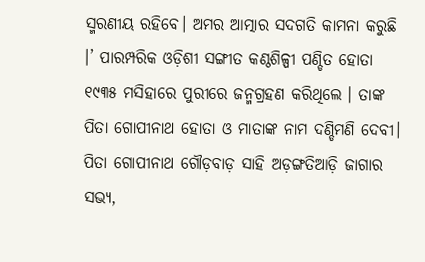ସ୍ମରଣୀୟ ରହିବେ। ଅମର ଆତ୍ମାର ସଦଗତି କାମନା କରୁଛି ।’ ପାରମ୍ପରିକ ଓଡ଼ିଶୀ ସଙ୍ଗୀତ କଣ୍ଠଶିଳ୍ପୀ ପଣ୍ଡିତ ହୋତା ୧୯୩୫ ମସିହାରେ ପୁରୀରେ ଜନ୍ମଗ୍ରହଣ କରିଥିଲେ । ତାଙ୍କ ପିତା ଗୋପୀନାଥ ହୋତା ଓ ମାତାଙ୍କ ନାମ ଦଣ୍ଡିମଣି ଦେବୀ। ପିତା ଗୋପୀନାଥ ଗୌଡ଼ବାଡ଼ ସାହି ଅଡ଼ଙ୍ଗତିଆଡ଼ି ଜାଗାର ସଭ୍ୟ,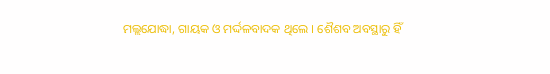ମଲ୍ଲଯୋଦ୍ଧା, ଗାୟକ ଓ ମର୍ଦ୍ଦଳବାଦକ ଥିଲେ । ଶୈଶବ ଅବସ୍ଥାରୁ ହିଁ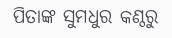ପିତାଙ୍କ ସୁମଧୁର କଣ୍ଠରୁ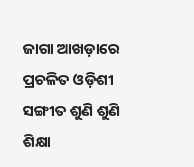ଜାଗା ଆଖଡ଼ାରେ ପ୍ରଚଳିତ ଓଡ଼ିଶୀ ସଙ୍ଗୀତ ଶୁଣି ଶୁଣି ଶିକ୍ଷା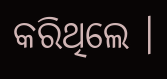କରିଥିଲେ ।